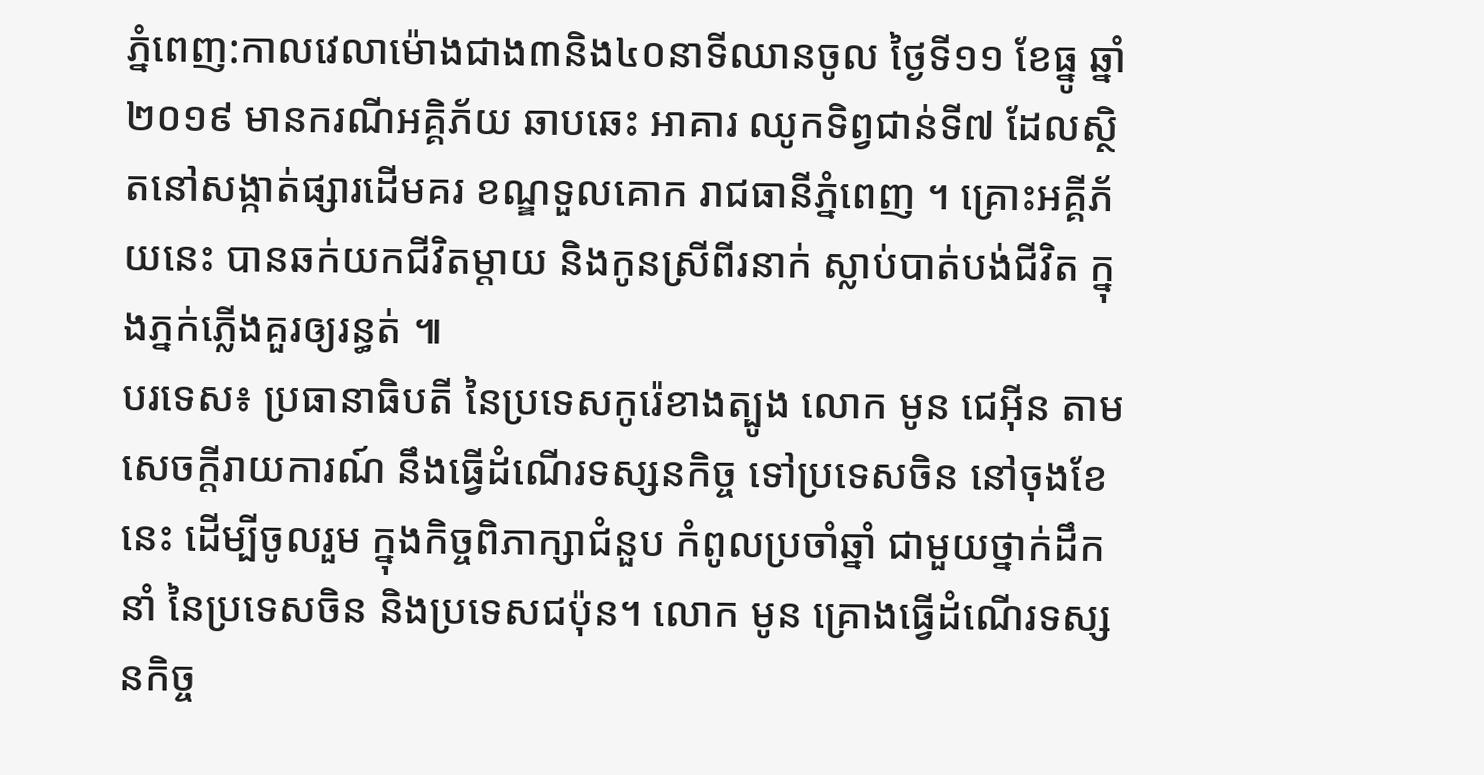ភ្នំពេញ:កាលវេលាម៉ោងជាង៣និង៤០នាទីឈានចូល ថ្ងៃទី១១ ខែធ្នូ ឆ្នាំ២០១៩ មានករណីអគ្គិភ័យ ឆាបឆេះ អាគារ ឈូកទិព្វជាន់ទី៧ ដែលស្ថិតនៅសង្កាត់ផ្សារដើមគរ ខណ្ឌទួលគោក រាជធានីភ្នំពេញ ។ គ្រោះអគ្គីភ័យនេះ បានឆក់យកជីវិតម្ដាយ និងកូនស្រីពីរនាក់ ស្លាប់បាត់បង់ជីវិត ក្នុងភ្នក់ភ្លើងគួរឲ្យរន្ធត់ ៕
បរទេស៖ ប្រធានាធិបតី នៃប្រទេសកូរ៉េខាងត្បូង លោក មូន ជេអ៊ីន តាមសេចក្តីរាយការណ៍ នឹងធ្វើដំណើរទស្សនកិច្ច ទៅប្រទេសចិន នៅចុងខែនេះ ដើម្បីចូលរួម ក្នុងកិច្ចពិភាក្សាជំនួប កំពូលប្រចាំឆ្នាំ ជាមួយថ្នាក់ដឹកនាំ នៃប្រទេសចិន និងប្រទេសជប៉ុន។ លោក មូន គ្រោងធ្វើដំណើរទស្សនកិច្ច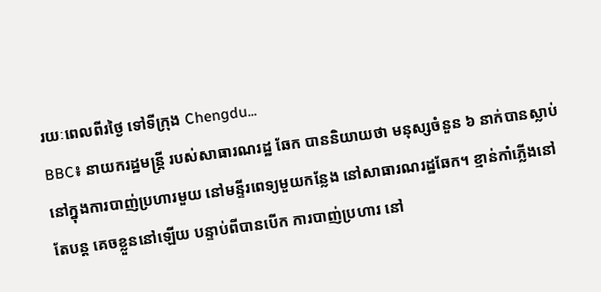រយៈពេលពីរថ្ងៃ ទៅទីក្រុង Chengdu...
BBC៖ នាយករដ្ឋមន្រ្តី របស់សាធារណរដ្ឋ ឆែក បាននិយាយថា មនុស្សចំនួន ៦ នាក់បានស្លាប់ នៅក្នុងការបាញ់ប្រហារមួយ នៅមន្ទីរពេទ្យមួយកន្លែង នៅសាធារណរដ្ឋឆែក។ ខ្មាន់កាំភ្លើងនៅតែបន្ត គេចខ្លួននៅឡើយ បន្ទាប់ពីបានបើក ការបាញ់ប្រហារ នៅ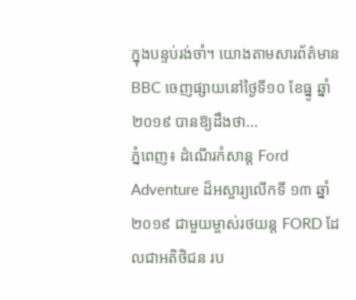ក្នុងបន្ទប់រង់ចាំ។ យោងតាមសារព័ត៌មាន BBC ចេញផ្សាយនៅថ្ងៃទី១០ ខែធ្នូ ឆ្នាំ២០១៩ បានឱ្យដឹងថា...
ភ្នំពេញ៖ ដំណើរកំសាន្ត Ford Adventure ដ៏អស្ចារ្យលើកទី ១៣ ឆ្នាំ២០១៩ ជាមួយម្ចាស់រថយន្ត FORD ដែលជាអតិថិជន រប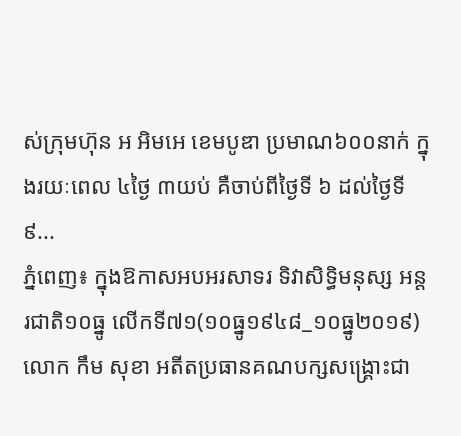ស់ក្រុមហ៊ុន អ អិមអេ ខេមបូឌា ប្រមាណ៦០០នាក់ ក្នុងរយៈពេល ៤ថ្ងៃ ៣យប់ គឺចាប់ពីថ្ងៃទី ៦ ដល់ថ្ងៃទី ៩...
ភ្នំពេញ៖ ក្នុងឱកាសអបអរសាទរ ទិវាសិទ្ធិមនុស្ស អន្តរជាតិ១០ធ្នូ លើកទី៧១(១០ធ្នូ១៩៤៨_១០ធ្នូ២០១៩) លោក កឹម សុខា អតីតប្រធានគណបក្សសង្គ្រោះជា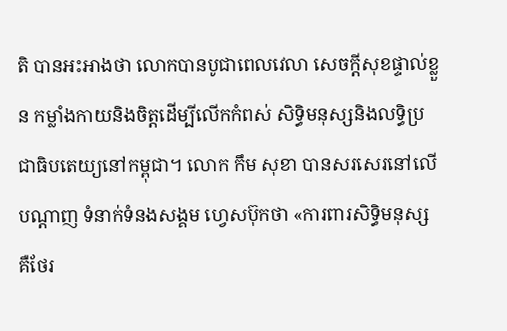តិ បានអះអាងថា លោកបានបូជាពេលវេលា សេចក្តីសុខផ្ទាល់ខ្លួន កម្លាំងកាយនិងចិត្តដើម្បីលើកកំពស់ សិទ្ធិមនុស្សនិងលទ្ធិប្រជាធិបតេយ្យនៅកម្ពុជា។ លោក កឹម សុខា បានសរសេរនៅលើបណ្ដាញ ទំនាក់ទំនងសង្គម ហ្វេសប៊ុកថា «ការពារសិទ្ធិមនុស្ស គឺថែរ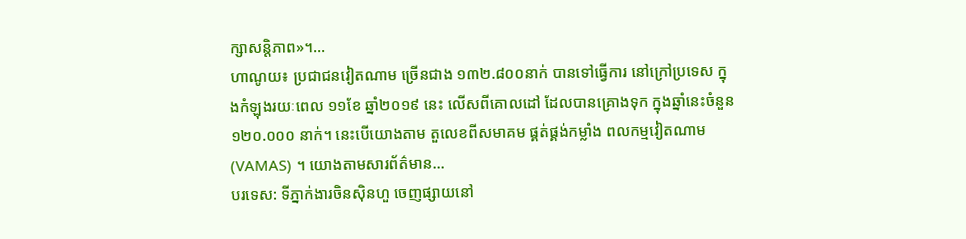ក្សាសន្តិភាព»។...
ហាណូយ៖ ប្រជាជនវៀតណាម ច្រើនជាង ១៣២.៨០០នាក់ បានទៅធ្វើការ នៅក្រៅប្រទេស ក្នុងកំឡុងរយៈពេល ១១ខែ ឆ្នាំ២០១៩ នេះ លើសពីគោលដៅ ដែលបានគ្រោងទុក ក្នុងឆ្នាំនេះចំនួន ១២០.០០០ នាក់។ នេះបើយោងតាម តួលេខពីសមាគម ផ្គត់ផ្គង់កម្លាំង ពលកម្មវៀតណាម (VAMAS) ។ យោងតាមសារព័ត៌មាន...
បរទេស: ទីភ្នាក់ងារចិនស៊ិនហួ ចេញផ្សាយនៅ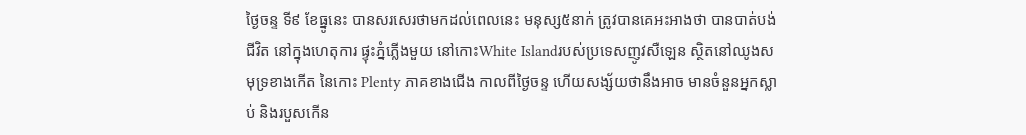ថ្ងៃចន្ទ ទី៩ ខែធ្នូនេះ បានសរសេរថាមកដល់ពេលនេះ មនុស្ស៥នាក់ ត្រូវបានគេអះអាងថា បានបាត់បង់ជីវិត នៅក្នុងហេតុការ ផ្ទុះភ្នំភ្លើងមួយ នៅកោះWhite Islandរបស់ប្រទេសញូវសឺឡេន ស្ថិតនៅឈូងសមុទ្រខាងកើត នៃកោះ Plenty ភាគខាងជើង កាលពីថ្ងៃចន្ទ ហើយសង្ស័យថានឹងអាច មានចំនួនអ្នកស្លាប់ និងរបួសកើន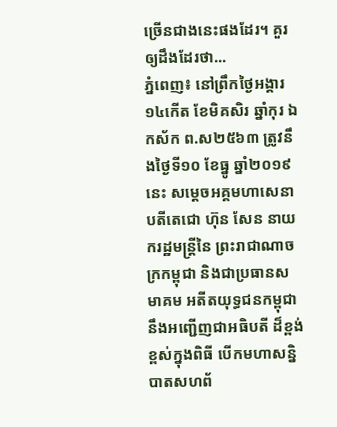ច្រើនជាងនេះផងដែរ។ គួរឲ្យដឹងដែរថា...
ភ្នំពេញ៖ នៅព្រឹកថ្ងៃអង្គារ ១៤កើត ខែមិគសិរ ឆ្នាំកុរ ឯកស័ក ព.ស២៥៦៣ ត្រូវនឹងថ្ងៃទី១០ ខែធ្នូ ឆ្នាំ២០១៩នេះ សម្តេចអគ្គមហាសេនាបតីតេជោ ហ៊ុន សែន នាយករដ្ឋមន្ត្រីនៃ ព្រះរាជាណាចក្រកម្ពុជា និងជាប្រធានសមាគម អតីតយុទ្ធជនកម្ពុជា នឹងអញ្ជើញជាអធិបតី ដ៏ខ្ពង់ខ្ពស់ក្នុងពិធី បើកមហាសន្និបាតសហព័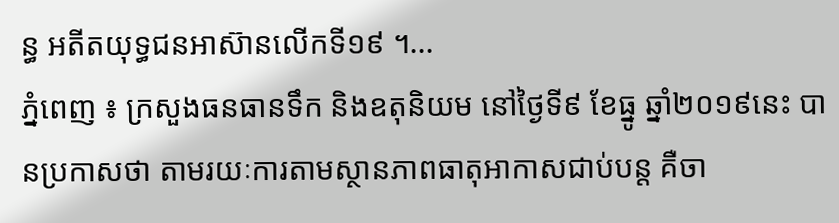ន្ធ អតីតយុទ្ធជនអាស៊ានលើកទី១៩ ។...
ភ្នំពេញ ៖ ក្រសួងធនធានទឹក និងឧតុនិយម នៅថ្ងៃទី៩ ខែធ្នូ ឆ្នាំ២០១៩នេះ បានប្រកាសថា តាមរយៈការតាមស្ថានភាពធាតុអាកាសជាប់បន្ត គឺចា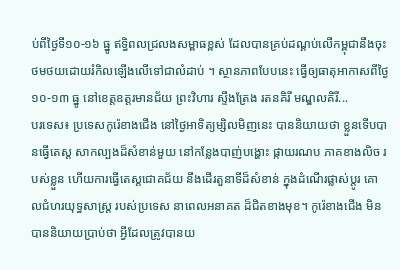ប់ពីថ្ងៃទី១០-១៦ ធ្នូ ឥទ្ធិពលជ្រលងសម្ពាធខ្ពស់ ដែលបានគ្រប់ដណ្តប់លើកម្ពុជានឹងចុះថមថយដោយរំកិលឡើងលើទៅជាលំដាប់ ។ ស្ថានភាពបែបនេះ ធ្វើឲ្យធាតុអាកាសពីថ្ងៃ១០-១៣ ធ្នូ នៅខេត្តឧត្តរមានជ័យ ព្រះវិហារ ស្ទឹងត្រែង រតនគិរី មណ្ឌលគិរី...
បរទេស៖ ប្រទេសកូរ៉េខាងជើង នៅថ្ងៃអាទិត្យម្សិលមិញនេះ បាននិយាយថា ខ្លួនទើបបានធ្វើតេស្ត សាកល្បងដ៏សំខាន់មួយ នៅកន្លែងបាញ់បង្ហោះ ផ្កាយរណប ភាគខាងលិច របស់ខ្លួន ហើយការធ្វើតេស្តជោគជ័យ នឹងដើរតួនាទីដ៏សំខាន់ ក្នុងដំណើរផ្លាស់ប្តូរ គោលជំហរយុទ្ធសាស្ត្រ របស់ប្រទេស នាពេលអនាគត ដ៏ជិតខាងមុខ។ កូរ៉េខាងជើង មិនបាននិយាយប្រាប់ថា អ្វីដែលត្រូវបានយ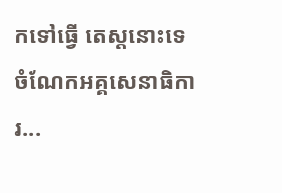កទៅធ្វើ តេស្តនោះទេ ចំណែកអគ្គសេនាធិការ...